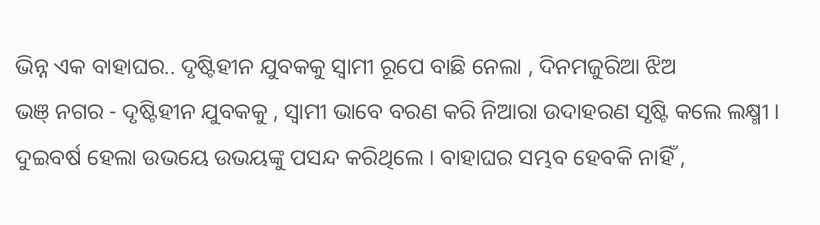ଭିନ୍ନ ଏକ ବାହାଘର.. ଦୃଷ୍ଟିହୀନ ଯୁବକକୁ ସ୍ବାମୀ ରୂପେ ବାଛି ନେଲା , ଦିନମଜୁରିଆ ଝିଅ
ଭଞ୍ ନଗର - ଦୃଷ୍ଟିହୀନ ଯୁବକକୁ , ସ୍ବାମୀ ଭାବେ ବରଣ କରି ନିଆରା ଉଦାହରଣ ସୃଷ୍ଟି କଲେ ଲକ୍ଷ୍ମୀ । ଦୁଇବର୍ଷ ହେଲା ଉଭୟେ ଉଭୟଙ୍କୁ ପସନ୍ଦ କରିଥିଲେ । ବାହାଘର ସମ୍ଭବ ହେବକି ନାହିଁ ,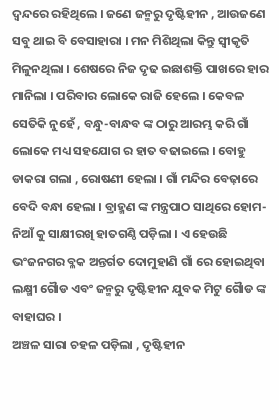ଦ୍ବନ୍ଦରେ ରହିଥିଲେ । ଜଣେ ଜନ୍ମରୁ ଦୃଷ୍ଟିହୀନ , ଆଉଜଣେ ସବୁ ଥାଇ ବି ବେସାହାରା । ମନ ମିଶିଥିଲା କିନ୍ତୁ ସ୍ବୀକୃତି ମିଳୁନଥିଲା । ଶେଷରେ ନିଜ ଦୃଢ ଇଛାଶକ୍ତି ପାଖରେ ହାର ମାନିଲା । ପରିବାର ଲୋକେ ରାଜି ହେଲେ । କେବଳ ସେତିକି ନୁହେଁ , ବନ୍ଧୁ-ବାନ୍ଧବ ଙ୍କ ଠାରୁ ଆରମ୍ଭ କରି ଗାଁ ଲୋକେ ମଧ୍ୟ ସହଯୋଗ ର ହାତ ବଢାଇଲେ । ବୋହୁ ଡାକରା ଗଲା , ରୋଷଣୀ ହେଲା । ଗାଁ ମନ୍ଦିର ବେଢ଼ାରେ ବେଦି ବନ୍ଧା ହେଲା । ବ୍ରାହ୍ମଣ ଙ୍କ ମନ୍ତ୍ରପାଠ ସାଥିରେ ହୋମ-ନିଆଁ କୁ ସାକ୍ଷୀରଖି ହାତଗଣ୍ଠି ପଡ଼ିଲା । ଏ ହେଉଛି ଭଂଜନଗର ବ୍ଳକ ଅନ୍ତର୍ଗତ ଦୋମୁହାଣି ଗାଁ ରେ ହୋଇଥିବା ଲକ୍ଷ୍ମୀ ଗୈାଡ ଏବଂ ଜନ୍ମରୁ ଦୃଷ୍ଟିହୀନ ଯୁବକ ମିଟୁ ଗୈାଡ ଙ୍କ ବାହାଘର ।
ଅଞ୍ଚଳ ସାରା ଚହଳ ପଡ଼ିଲା , ଦୃଷ୍ଟିହୀନ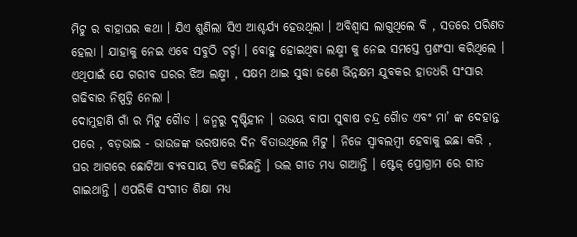ମିଟୁ ର ବାହାଘର କଥା । ଯିଏ ଶୁଣିଲା ସିଏ ଆଶ୍ଚର୍ଯ୍ୟ ହେଉଥିଲା । ଅବିଶ୍ବାସ ଲାଗୁଥିଲେ ବି , ସତରେ ପରିଣତ ହେଲା । ଯାହାକୁ ନେଇ ଏବେ ସବୁଠି ଚର୍ଚ୍ଚା । ବୋହୁ ହୋଇଥିବା ଲକ୍ଷ୍ମୀ କୁ ନେଇ ସମସ୍ତେ ପ୍ରଶଂସା କରିଥିଲେ । ଏଥିପାଇଁ ଯେ ଗରୀବ ଘରର ଝିଅ ଲକ୍ଷ୍ମୀ , ସକ୍ଷମ ଥାଇ ସୁଦ୍ଧା ଜଣେ ଭିନ୍ନକ୍ଷମ ଯୁବକର ହାତଧରି ସଂସାର ଗଢିବାର ନିଷ୍ପତ୍ତି ନେଲା ।
ଦୋମୁହାଣି ଗାଁ ର ମିଟୁ ଗୈାଡ । ଜନ୍ମରୁ ଦୃଷ୍ଟିହୀନ । ଉଭୟ ବାପା ସୁବାଷ ଚନ୍ଦ୍ର ଗୈାଡ ଏବଂ ମା’ ଙ୍କ ଦେହାନ୍ତ ପରେ , ବଡ଼ଭାଇ - ଭାଉଜଙ୍କ ଭରଷାରେ ଦିନ ବିତାଉଥିଲେ ମିଟୁ । ନିଜେ ସ୍ବାବଲମ୍ବୀ ହେବାକୁ ଇଛା କରି , ଘର ଆଗରେ ଛୋଟିଆ ବ୍ୟବସାୟ ଟିଏ କରିଛନ୍ତି । ଭଲ ଗୀତ ମଧ୍ୟ ଗାଆନ୍ତି । ଷ୍ଟେଜ୍ ପ୍ରୋଗ୍ରାମ ରେ ଗୀତ ଗାଇଥାନ୍ତି । ଏପରିକି ସଂଗୀତ ଶିକ୍ଷା ମଧ୍ୟ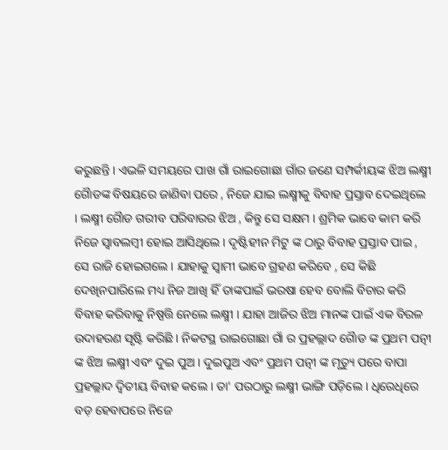କରୁଛନ୍ତି । ଏଭଳି ସମୟରେ ପାଖ ଗାଁ ରାଇଗୋଛା ଗାଁର ଜଣେ ସମ୍ପର୍କୀୟଙ୍କ ଝିଅ ଲକ୍ଷ୍ମୀ ଗୈାଡଙ୍କ ବିଷୟରେ ଜାଣିବା ପରେ , ନିଜେ ଯାଇ ଲକ୍ଷ୍ମୀକୁ ବିବାହ ପ୍ରସ୍ତାବ ଦେଇଥିଲେ । ଲକ୍ଷ୍ମୀ ଗୈାଡ ଗରୀବ ପରିବାରର ଝିଅ , କିନ୍ତୁ ସେ ସକ୍ଷମ । ଶ୍ରମିକ ଭାବେ କାମ କରି ନିଜେ ସ୍ବାବଲମ୍ବୀ ହୋଇ ଆସିଥିଲେ । ଦୃଷ୍ଟିହୀନ ମିଟୁ ଙ୍କ ଠାରୁ ବିବାହ ପ୍ରସ୍ତାବ ପାଇ , ସେ ରାଜି ହୋଇଗଲେ । ଯାହାକୁ ସ୍ବାମୀ ଭାବେ ଗ୍ରହଣ କରିବେ , ସେ କିଛି ଦେଖିନପାରିଲେ ମଧ୍ୟ ନିଜ ଆଖି ହିଁ ତାଙ୍କପାଇଁ ଭରଷା ହେବ ବୋଲି ବିଚାର କରି ବିବାହ କରିବାକୁ ନିଷ୍ପତ୍ତି ନେଲେ ଲକ୍ଷ୍ମୀ । ଯାହା ଆଜିର ଝିଅ ମାନଙ୍କ ପାଇଁ ଏକ ବିରଳ ଉଦାହରଣ ସୃଷ୍ଟି କରିଛି । ନିକଟସ୍ଥ ରାଇଗୋଛା ଗାଁ ର ପ୍ରହଲ୍ଲାଦ ଗୈାଡ ଙ୍କ ପ୍ରଥମ ପତ୍ନୀ ଙ୍କ ଝିଅ ଲକ୍ଷ୍ମୀ ଏବଂ ଦୁଇ ପୁଅ । ଦୁଇପୁଅ ଏବଂ ପ୍ରଥମ ପତ୍ନୀ ଙ୍କ ମୃତ୍ୟୁ ପରେ ବାପା ପ୍ରହଲ୍ଲାଦ ଦ୍ବିତୀୟ ବିବାହ କଲେ । ତା' ପରଠାରୁ ଲକ୍ଷ୍ମୀ ଭାଙ୍ଗି ପଡ଼ିଲେ । ଧିରେଧିରେ ବଡ଼ ହେବାପରେ ନିଜେ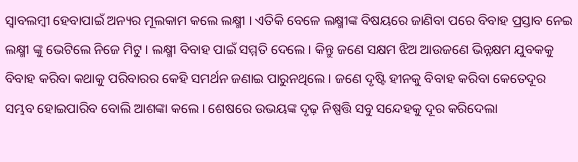ସ୍ବାବଲମ୍ବୀ ହେବାପାଇଁ ଅନ୍ୟର ମୂଲକାମ କଲେ ଲକ୍ଷ୍ମୀ । ଏତିକି ବେଳେ ଲକ୍ଷ୍ମୀଙ୍କ ବିଷୟରେ ଜାଣିବା ପରେ ବିବାହ ପ୍ରସ୍ତାବ ନେଇ ଲକ୍ଷ୍ମୀ ଙ୍କୁ ଭେଟିଲେ ନିଜେ ମିଟୁ । ଲକ୍ଷ୍ମୀ ବିବାହ ପାଇଁ ସମ୍ମତି ଦେଲେ । କିନ୍ତୁ ଜଣେ ସକ୍ଷମ ଝିଅ ଆଉଜଣେ ଭିନ୍ନକ୍ଷମ ଯୁବକକୁ ବିବାହ କରିବା କଥାକୁ ପରିବାରର କେହି ସମର୍ଥନ ଜଣାଇ ପାରୁନଥିଲେ । ଜଣେ ଦୃଷ୍ଟି ହୀନକୁ ବିବାହ କରିବା କେତେଦୂର ସମ୍ଭବ ହୋଇପାରିବ ବୋଲି ଆଶଙ୍କା କଲେ । ଶେଷରେ ଉଭୟଙ୍କ ଦୃଢ଼ ନିଷ୍ପତ୍ତି ସବୁ ସନ୍ଦେହକୁ ଦୂର କରିଦେଲା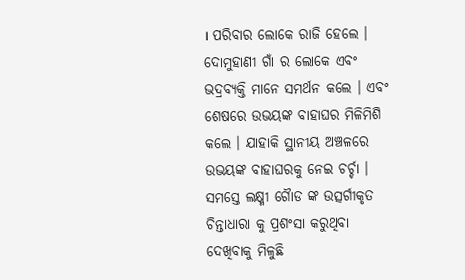। ପରିବାର ଲୋକେ ରାଜି ହେଲେ । ଦୋମୁହାଣୀ ଗାଁ ର ଲୋକେ ଏବଂ ଭଦ୍ରବ୍ୟକ୍ତି ମାନେ ସମର୍ଥନ କଲେ । ଏବଂ ଶେଷରେ ଉଭୟଙ୍କ ବାହାଘର ମିଳିମିଶି କଲେ । ଯାହାକି ସ୍ଥାନୀୟ ଅଞ୍ଚଳରେ ଉଭୟଙ୍କ ବାହାଘରକୁ ନେଇ ଚର୍ଚ୍ଚା । ସମସ୍ତେ ଲକ୍ଷ୍ମୀ ଗୈାଡ ଙ୍କ ଉତ୍ସର୍ଗୀକୃତ ଚିନ୍ତାଧାରା କୁ ପ୍ରଶଂସା କରୁଥିବା ଦେଖିବାକୁ ମିଳୁଛି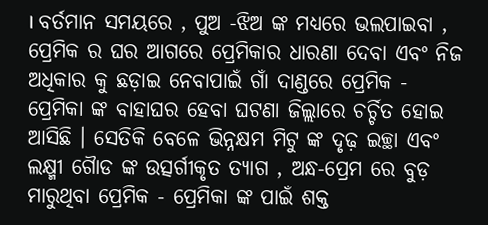। ବର୍ତମାନ ସମୟରେ , ପୁଅ -ଝିଅ ଙ୍କ ମଧ୍ୟରେ ଭଲପାଇବା , ପ୍ରେମିକ ର ଘର ଆଗରେ ପ୍ରେମିକାର ଧାରଣା ଦେବା ଏବଂ ନିଜ ଅଧିକାର କୁ ଛଡ଼ାଇ ନେବାପାଇଁ ଗାଁ ଦାଣ୍ଡରେ ପ୍ରେମିକ - ପ୍ରେମିକା ଙ୍କ ବାହାଘର ହେବା ଘଟଣା ଜିଲ୍ଲାରେ ଚର୍ଚ୍ଚିତ ହୋଇ ଆସିଛି । ସେତିକି ବେଳେ ଭିନ୍ନକ୍ଷମ ମିଟୁ ଙ୍କ ଦୃଢ଼ ଇଚ୍ଛା ଏବଂ ଲକ୍ଷ୍ମୀ ଗୈାଡ ଙ୍କ ଉତ୍ସର୍ଗୀକୃତ ତ୍ୟାଗ , ଅନ୍ଧ-ପ୍ରେମ ରେ ବୁଡ଼ ମାରୁଥିବା ପ୍ରେମିକ - ପ୍ରେମିକା ଙ୍କ ପାଇଁ ଶକ୍ତ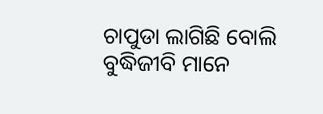ଚାପୁଡା ଲାଗିଛି ବୋଲି ବୁଦ୍ଧିଜୀବି ମାନେ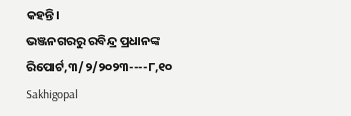କହନ୍ତି।
ଭଞ୍ଜନଗରରୁ ରବିନ୍ଦ୍ର ପ୍ରଧାନଙ୍କ ରିପୋର୍ଟ,୩/୨/୨୦୨୩----୮,୧୦ Sakhigopal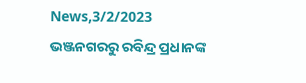News,3/2/2023
ଭଞ୍ଜନଗରରୁ ରବିନ୍ଦ୍ର ପ୍ରଧାନଙ୍କ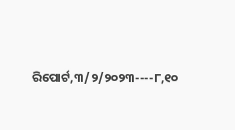ରିପୋର୍ଟ,୩/୨/୨୦୨୩----୮,୧୦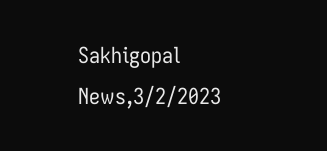Sakhigopal News,3/2/2023